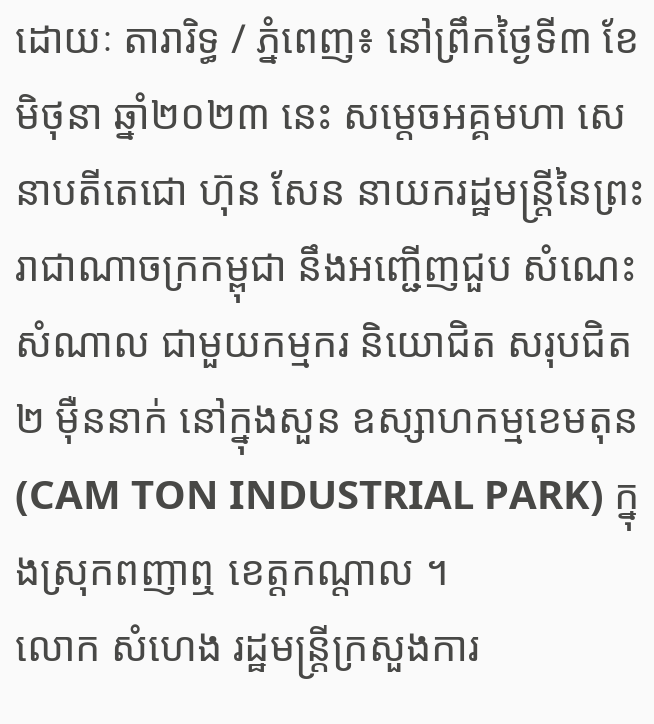ដោយៈ តារារិទ្ធ / ភ្នំពេញ៖ នៅព្រឹកថ្ងៃទី៣ ខែមិថុនា ឆ្នាំ២០២៣ នេះ សម្តេចអគ្គមហា សេនាបតីតេជោ ហ៊ុន សែន នាយករដ្ឋមន្ត្រីនៃព្រះរាជាណាចក្រកម្ពុជា នឹងអញ្ជើញជួប សំណេះសំណាល ជាមួយកម្មករ និយោជិត សរុបជិត ២ ម៉ឺននាក់ នៅក្នុងសួន ឧស្សាហកម្មខេមតុន (CAM TON INDUSTRIAL PARK) ក្នុងស្រុកពញាឮ ខេត្តកណ្តាល ។
លោក សំហេង រដ្ឋមន្ត្រីក្រសួងការ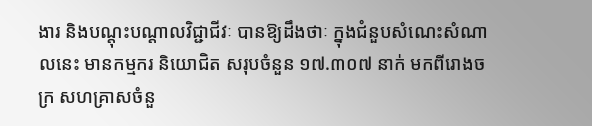ងារ និងបណ្តុះបណ្តាលវិជ្ជាជីវៈ បានឱ្យដឹងថាៈ ក្នុងជំនួបសំណេះសំណាលនេះ មានកម្មករ និយោជិត សរុបចំនួន ១៧.៣០៧ នាក់ មកពីរោងចក្រ សហគ្រាសចំនួ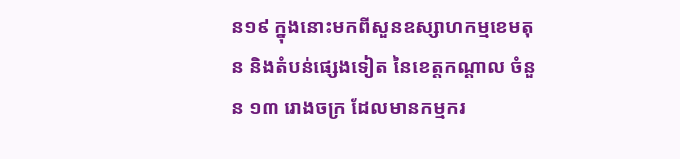ន១៩ ក្នុងនោះមកពីសួនឧស្សាហកម្មខេមតុន និងតំបន់ផ្សេងទៀត នៃខេត្តកណ្តាល ចំនួន ១៣ រោងចក្រ ដែលមានកម្មករ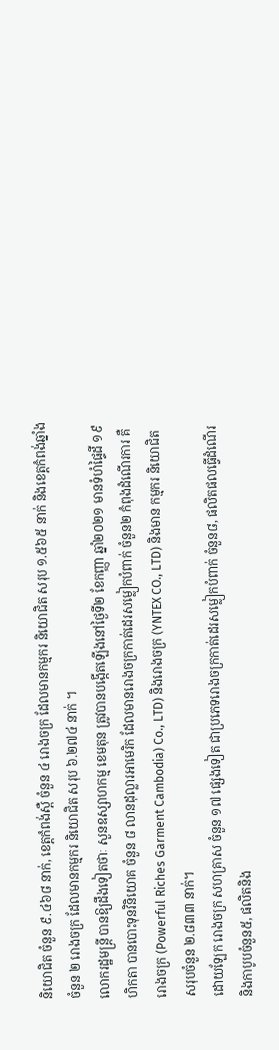និយោជិត ចំនួន ៩.៤៦៨ នាក់, ខេត្តកំពង់ស្ពឺ ចំនួន ៤ រោងចក្រ ដែលមានកម្មករ និយោជិត សរុប ១.៥៦៥ នាក់ និងខេត្តកំពង់ឆ្នាំង ចំនួន ២ រោងចក្រ ដែលមានកម្មករ និយោជិត សរុប ៦.២៧៤ នាក់ ។
លោករដ្ឋមន្ត្រី បានឱ្យដឹងទៀតថាៈ សួនឧស្សាហកម្ម ខេមតុន ត្រូវបានបង្កើតឡើងនៅថ្ងៃទី២ ខែកញ្ញា ឆ្នាំ២០២១ មានទំហំផ្ទៃដី ១៩ ហិកតា បានបោះទុនវិនិយោគ ចំនួន ៨ លានដុល្លារអាមេរិក ដែលមានរោងចក្រកាត់ដេរសម្លៀកបំពាក់ ចំនួន២ កំពុងដំណើរការ គឺរោងចក្រ (Powerful Riches Garment Cambodia) Co., LTD) និងរោងចក្រ (YNTEX CO., LTD) និងមាន កម្មករ និយោជិត សរុបចំនួន ២.៨៣៣ នាក់។
ដោយឡែក រោងចក្រ សហគ្រាស ចំនួន ១៧ ផ្សេងទៀត ជាប្រភេទរោងចក្រកាត់ដេរសម្លៀកបំពាក់ ចំនួន៨, ផលិតផលធ្វើដំណើរ និងកាបូបចំនួន៥, ផលិតនិង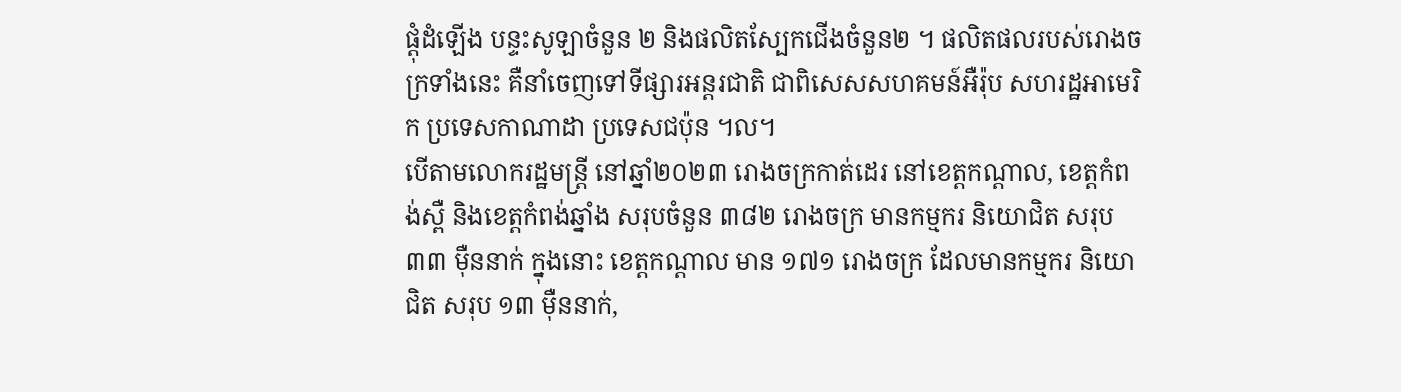ផ្ដុំដំឡើង បន្ទះសូឡាចំនួន ២ និងផលិតស្បែកជើងចំនួន២ ។ ផលិតផលរបស់រោងចក្រទាំងនេះ គឺនាំចេញទៅទីផ្សារអន្តរជាតិ ជាពិសេសសហគមន៍អឺរ៉ុប សហរដ្ឋអាមេរិក ប្រទេសកាណាដា ប្រទេសជប៉ុន ។ល។
បើតាមលោករដ្ឋមន្ត្រី នៅឆ្នាំ២០២៣ រោងចក្រកាត់ដេរ នៅខេត្តកណ្តាល, ខេត្តកំពង់ស្ពឺ និងខេត្តកំពង់ឆ្នាំង សរុបចំនួន ៣៨២ រោងចក្រ មានកម្មករ និយោជិត សរុប ៣៣ ម៉ឺននាក់ ក្នុងនោះ ខេត្តកណ្តាល មាន ១៧១ រោងចក្រ ដែលមានកម្មករ និយោជិត សរុប ១៣ ម៉ឺននាក់,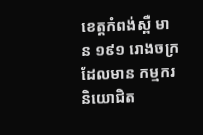ខេត្តកំពង់ស្ពឺ មាន ១៩១ រោងចក្រ ដែលមាន កម្មករ និយោជិត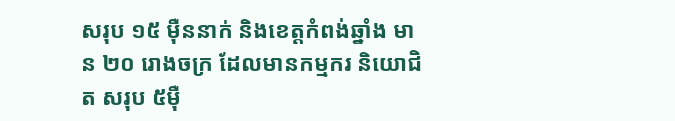សរុប ១៥ ម៉ឺននាក់ និងខេត្តកំពង់ឆ្នាំង មាន ២០ រោងចក្រ ដែលមានកម្មករ និយោជិត សរុប ៥ម៉ឺ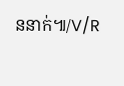ននាក់៕/V/R